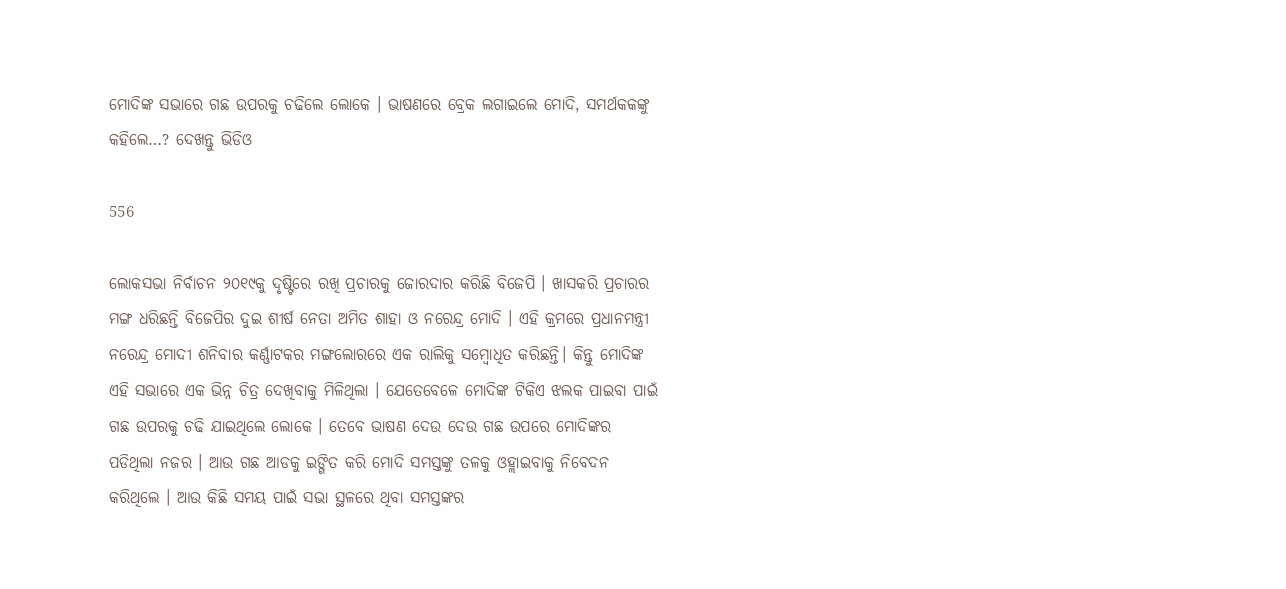ମୋଦିଙ୍କ ସଭାରେ ଗଛ ଉପରକୁ ଚଢିଲେ ଲୋକେ । ଭାଷଣରେ ବ୍ରେକ ଲଗାଇଲେ ମୋଦି, ସମର୍ଥକକଙ୍କୁ କହିଲେ…? ଦେଖନ୍ତୁ ଭିଡିଓ

556

ଲୋକସଭା ନିର୍ବାଚନ ୨୦୧୯କୁ ଦୃଷ୍ଟିରେ ରଖି ପ୍ରଚାରକୁ ଜୋରଦାର କରିଛି ବିଜେପି । ଖାସକରି ପ୍ରଚାରର ମଙ୍ଗ ଧରିଛନ୍ତି ବିଜେପିର ଦୁଇ ଶୀର୍ଷ ନେତା ଅମିତ ଶାହା ଓ ନରେନ୍ଦ୍ର ମୋଦି । ଏହି କ୍ରମରେ ପ୍ରଧାନମନ୍ତ୍ରୀ ନରେନ୍ଦ୍ର ମୋଦୀ ଶନିବାର କର୍ଣ୍ଣାଟକର ମଙ୍ଗଲୋରରେ ଏକ ରାଲିକୁ ସମ୍ବୋଧିତ କରିଛନ୍ତି। କିନ୍ତୁ ମୋଦିଙ୍କ ଏହି ସଭାରେ ଏକ ଭିନ୍ନ ଚିତ୍ର ଦେଖିବାକୁ ମିଳିଥିଲା । ଯେତେବେଳେ ମୋଦିଙ୍କ ଟିକିଏ ଝଲକ ପାଇବା ପାଇଁ ଗଛ ଉପରକୁ ଚଢି ଯାଇଥିଲେ ଲୋକେ । ତେବେ ଭାଷଣ ଦେଉ ଦେଉ ଗଛ ଉପରେ ମୋଦିଙ୍କର ପଡିଥିଲା ନଜର । ଆଉ ଗଛ ଆଡକୁ ଇଙ୍ଗିତ କରି ମୋଦି ସମସ୍ତଙ୍କୁ ତଳକୁ ଓହ୍ଲାଇବାକୁ ନିବେଦନ କରିଥିଲେ । ଆଉ କିଛି ସମୟ ପାଇଁ ସଭା ସ୍ଥଳରେ ଥିବା ସମସ୍ତଙ୍କର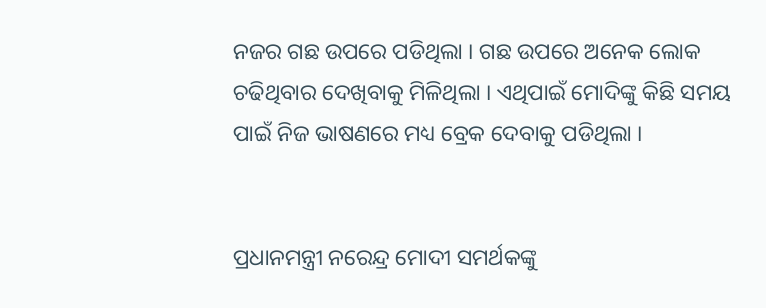ନଜର ଗଛ ଉପରେ ପଡିଥିଲା । ଗଛ ଉପରେ ଅନେକ ଲୋକ ଚଢିଥିବାର ଦେଖିବାକୁ ମିଳିଥିଲା । ଏଥିପାଇଁ ମୋଦିଙ୍କୁ କିଛି ସମୟ ପାଇଁ ନିଜ ଭାଷଣରେ ମଧ୍ୟ ବ୍ରେକ ଦେବାକୁ ପଡିଥିଲା ।


ପ୍ରଧାନମନ୍ତ୍ରୀ ନରେନ୍ଦ୍ର ମୋଦୀ ସମର୍ଥକଙ୍କୁ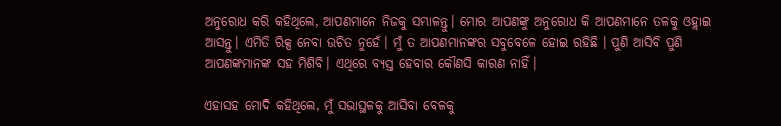ଅନୁରୋଧ କରି କହିଥିଲେ, ଆପଣମାନେ ନିଜକୁ ସମ୍ଭାଳନ୍ତୁ। ମୋର ଆପଣଙ୍କୁ ଅନୁରୋଧ କି ଆପଣମାନେ ତଳକୁ ଓହ୍ଲାଇ ଆସନ୍ତୁ। ଏମିତି ରିକ୍ସ ନେବା ଉଚିତ ନୁହେଁ। ମୁଁ ତ ଆପଣମାନଙ୍କର ସବୁବେଳେ ହୋଇ ରହିଛି । ପୁଣି ଆସିବି ପୁଣି ଆପଣଙ୍କମାନଙ୍କ ସହ ମିଶିବି। ଏଥିରେ ବ୍ୟସ୍ତ ହେବାର କୌଣସି କାରଣ ନାହିଁ।

ଏହାସହ ମୋଦି କହିଥିଲେ, ମୁଁ ସଭାସ୍ଥଳକୁ ଆସିବା ବେଳକୁ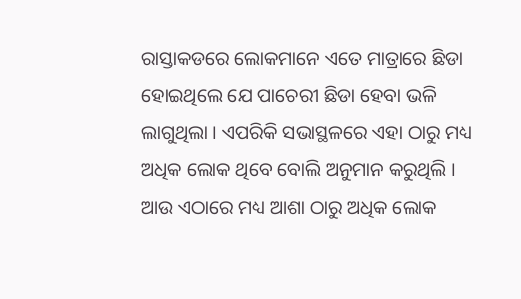ରାସ୍ତାକଡରେ ଲୋକମାନେ ଏତେ ମାତ୍ରାରେ ଛିଡା ହୋଇଥିଲେ ଯେ ପାଚେରୀ ଛିଡା ହେବା ଭଳି ଲାଗୁଥିଲା । ଏପରିକି ସଭାସ୍ଥଳରେ ଏହା ଠାରୁ ମଧ୍ୟ ଅଧିକ ଲୋକ ଥିବେ ବୋଲି ଅନୁମାନ କରୁଥିଲି । ଆଉ ଏଠାରେ ମଧ୍ୟ ଆଶା ଠାରୁ ଅଧିକ ଲୋକ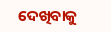ଦେଖିବାକୁ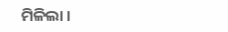ମିଳିଲା ।